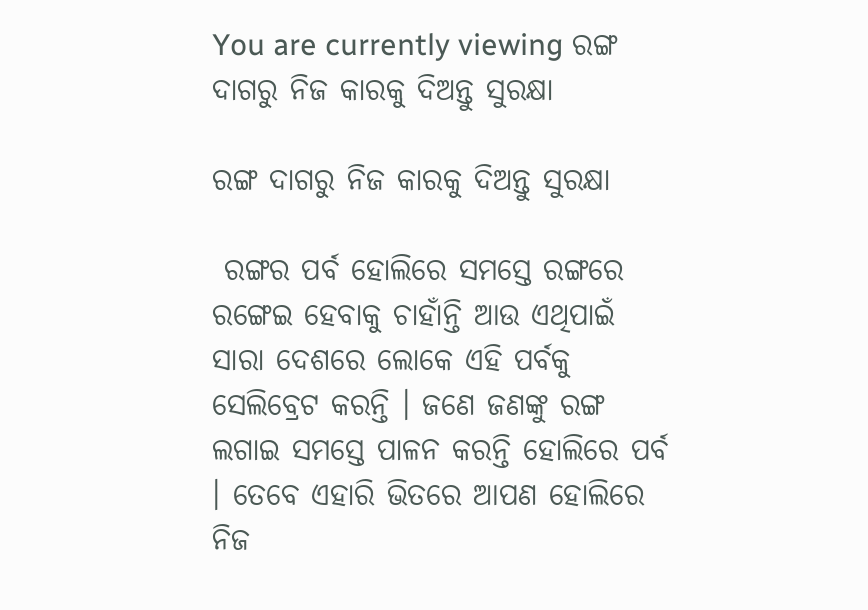You are currently viewing ରଙ୍ଗ ଦାଗରୁ ନିଜ କାରକୁ ଦିଅନ୍ତୁ ସୁରକ୍ଷା

ରଙ୍ଗ ଦାଗରୁ ନିଜ କାରକୁ ଦିଅନ୍ତୁ ସୁରକ୍ଷା

 ରଙ୍ଗର ପର୍ବ ହୋଲିରେ ସମସ୍ତେ ରଙ୍ଗରେ ରଙ୍ଗେଇ ହେବାକୁ ଚାହାଁନ୍ତି ଆଉ ଏଥିପାଇଁ ସାରା ଦେଶରେ ଲୋକେ ଏହି ପର୍ବକୁ ସେଲିବ୍ରେଟ କରନ୍ତି । ଜଣେ ଜଣଙ୍କୁ ରଙ୍ଗ ଲଗାଇ ସମସ୍ତେ ପାଳନ କରନ୍ତି ହୋଲିରେ ପର୍ବ । ତେବେ ଏହାରି ଭିତରେ ଆପଣ ହୋଲିରେ ନିଜ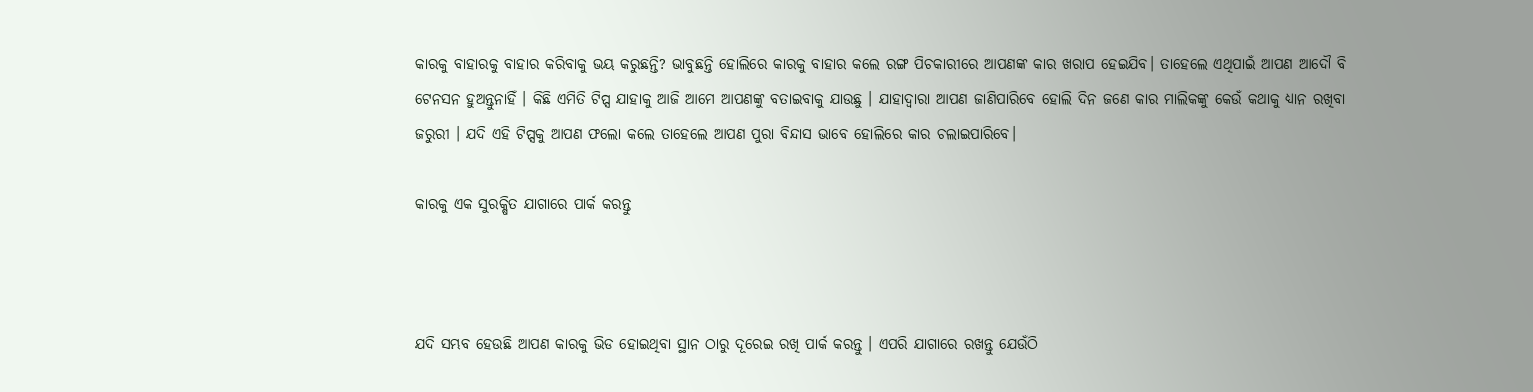କାରକୁ ବାହାରକୁ ବାହାର କରିବାକୁ ଭୟ କରୁଛନ୍ତି? ଭାବୁଛନ୍ତି ହୋଲିରେ କାରକୁ ବାହାର କଲେ ରଙ୍ଗ ପିଚକାରୀରେ ଆପଣଙ୍କ କାର ଖରାପ ହେଇଯିବ। ତାହେଲେ ଏଥିପାଇଁ ଆପଣ ଆଦୌ ବି ଟେନସନ ହୁଅନ୍ତୁନାହିଁ । କିଛି ଏମିତି ଟିପ୍ସ ଯାହାକୁ ଆଜି ଆମେ ଆପଣଙ୍କୁ ବତାଇବାକୁ ଯାଉଛୁ । ଯାହାଦ୍ୱାରା ଆପଣ ଜାଣିପାରିବେ ହୋଲି ଦିନ ଜଣେ କାର ମାଲିକଙ୍କୁ କେଉଁ କଥାକୁ ଧ୍ୟାନ ରଖିବା ଜରୁରୀ । ଯଦି ଏହି ଟିପ୍ସକୁ ଆପଣ ଫଲୋ କଲେ ତାହେଲେ ଆପଣ ପୁରା ବିନ୍ଦାସ ଭାବେ ହୋଲିରେ କାର ଚଲାଇପାରିବେ।

କାରକୁ ଏକ ସୁରକ୍ଷିତ ଯାଗାରେ ପାର୍କ କରନ୍ତୁ



ଯଦି ସମ୍ଭବ ହେଉଛି ଆପଣ କାରକୁ ଭିଡ ହୋଇଥିବା ସ୍ଥାନ ଠାରୁ ଦୂରେଇ ରଖି ପାର୍କ କରନ୍ତୁ । ଏପରି ଯାଗାରେ ରଖନ୍ତୁ ଯେଉଁଠି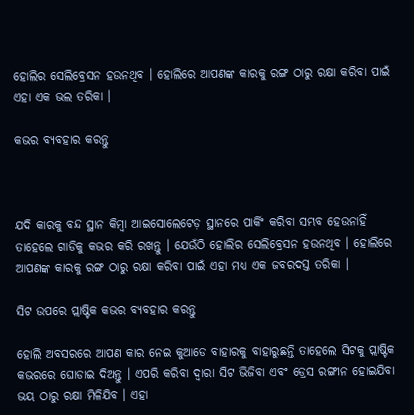ହୋଲିର ସେଲିବ୍ରେସନ ହଉନଥିବ । ହୋଲିରେ ଆପଣଙ୍କ କାରକୁ ରଙ୍ଗ ଠାରୁ ରକ୍ଷା କରିବା ପାଇଁ ଏହା ଏକ ଭଲ ତରିକା ।

କଭର ବ୍ୟବହାର କରନ୍ତୁ



ଯଦି କାରକୁ ବନ୍ଦ ସ୍ଥାନ କିମ୍ବା ଆଇସୋଲେଟେଡ଼ ସ୍ଥାନରେ ପାର୍କିଂ କରିବା ସମ୍ଭବ ହେଉନାହିଁ ତାହେଲେ ଗାଡିକୁ କଭର କରି ରଖନ୍ତୁ । ଯେଉଁଠି ହୋଲିର ସେଲିବ୍ରେସନ ହଉନଥିବ । ହୋଲିରେ ଆପଣଙ୍କ କାରକୁ ରଙ୍ଗ ଠାରୁ ରକ୍ଷା କରିବା ପାଇଁ ଏହା ମଧ୍ୟ ଏକ ଜବରଦସ୍ତ ତରିକା ।

ସିଟ ଉପରେ ପ୍ଲାଷ୍ଟିକ କଭର ବ୍ୟବହାର କରନ୍ତୁ

ହୋଲି ଅବସରରେ ଆପଣ କାର ନେଇ କୁଆଡେ ବାହାରକୁ ବାହାରୁଛନ୍ତି ତାହେଲେ ସିଟକୁ ପ୍ଲାଷ୍ଟିକ କଭରରେ ଘୋଡାଇ ଦିଅନ୍ତୁ । ଏପରି କରିବା ଦ୍ୱାରା ସିଟ ଭିଜିବା ଏବଂ ଡ୍ରେସ ରଙ୍ଗୀନ ହୋଇଯିବା ଭୟ ଠାରୁ ରକ୍ଷା ମିଳିଯିବ । ଏହା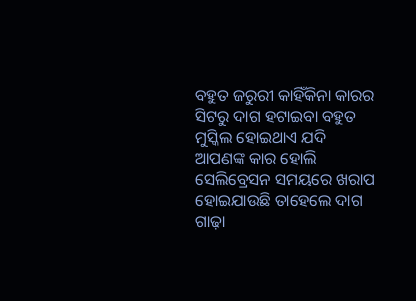ବହୁତ ଜରୁରୀ କାହିଁକିନା କାରର ସିଟରୁ ଦାଗ ହଟାଇବା ବହୁତ ମୁସ୍କିଲ ହୋଇଥାଏ ଯଦି ଆପଣଙ୍କ କାର ହୋଲି ସେଲିବ୍ରେସନ ସମୟରେ ଖରାପ ହୋଇଯାଉଛି ତାହେଲେ ଦାଗ ଗାଢ଼ା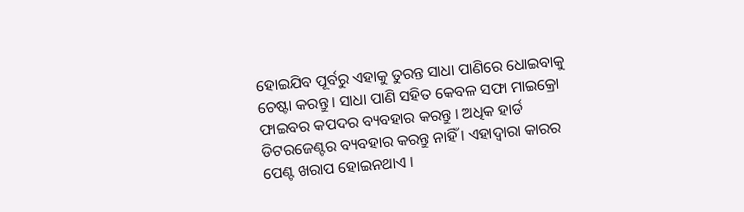ହୋଇଯିବ ପୂର୍ବରୁ ଏହାକୁ ତୁରନ୍ତ ସାଧା ପାଣିରେ ଧୋଇବାକୁ ଚେଷ୍ଟା କରନ୍ତୁ । ସାଧା ପାଣି ସହିତ କେବଳ ସଫା ମାଇକ୍ରୋ ଫାଇବର କପଦର ବ୍ୟବହାର କରନ୍ତୁ । ଅଧିକ ହାର୍ଡ ଡିଟରଜେଣ୍ଟର ବ୍ୟବହାର କରନ୍ତୁ ନାହିଁ । ଏହାଦ୍ୱାରା କାରର ପେଣ୍ଟ ଖରାପ ହୋଇନଥାଏ ।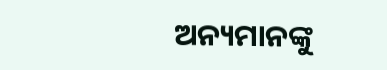ଅନ୍ୟମାନଙ୍କୁ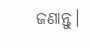ଜଣାନ୍ତୁ।